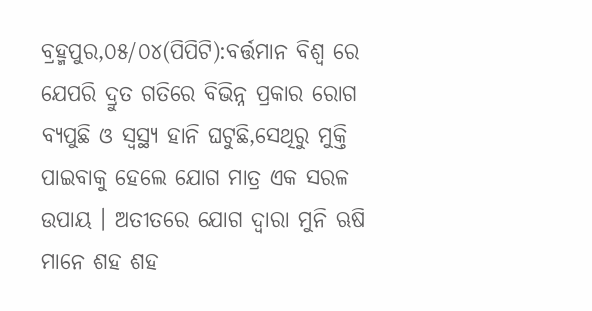ବ୍ରହ୍ମପୁର,୦୫/୦୪(ପିପିଟି):ବର୍ତ୍ତମାନ ବିଶ୍ୱ ରେ ଯେପରି ଦ୍ରୁତ ଗତିରେ ବିଭିନ୍ନ ପ୍ରକାର ରୋଗ ବ୍ୟପୁଛି ଓ ସ୍ୱସ୍ଥ୍ୟ ହାନି ଘଟୁଛି,ସେଥିରୁ ମୁକ୍ତି ପାଇବାକୁ ହେଲେ ଯୋଗ ମାତ୍ର ଏକ ସରଳ ଉପାୟ । ଅତୀତରେ ଯୋଗ ଦ୍ୱାରା ମୁନି ଋଷି ମାନେ ଶହ ଶହ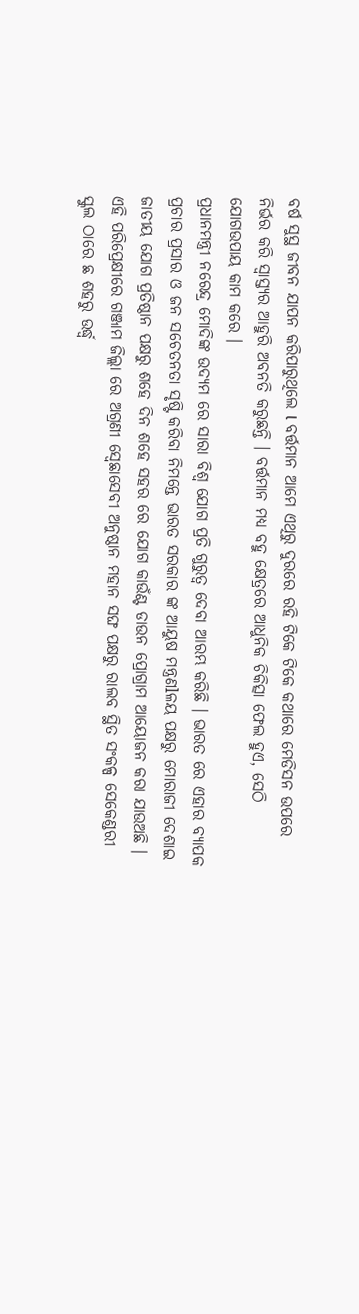ବର୍ଷ ସୁସ୍ଥ ଜୀବନ ଯାପନ କରିପାରୁଥିଲେ l ବର୍ତ୍ତମାନ ଆମେ ଏଥିରୁ ଦୁରରେ ରହି ଟିକେ ଟିକେ କଥାରେ ମେଡିସନ ଉପରେ ନିର୍ଭର କରି ସ୍ଵାସ୍ତ୍ୟର ଆହୁରି ଅବନତି କରୁଛନ୍ତି । ବର୍ତ୍ତମାନ ମଧ୍ୟ ବହୁ କ୍ଷେତ୍ରରେ ଆଧୁନିକ ଚିକିତ୍ସା ଫେଲ ହୁଏ, ସେଠି ଯୋଗଉପାୟ କାମ କରେ ।
ପ୍ରଧାନମନ୍ତ୍ରୀ ନରେନ୍ଦ୍ର ମୋଦିଙ୍କ ଉଦ୍ୟମ ରେ ସାରା ବିଶ୍ୱ ଯୋଗ ପ୍ରତି ଗୁରୁତ୍ୱ ଦେବା ଆରମ୍ଭ କରିଛି । ଭାରତ ରେ ଏହାର ବ୍ୟାପକ ପ୍ରଚାର ପ୍ରସାର ଓ ଜନ ସଚେତନତା ସୃଷ୍ଟି କରିବା ନିମନ୍ତେ ଭାରତ ସରକାର ଙ୍କ ଆୟୁଷ ମନ୍ତ୍ରଣlଳୟ ପକ୍ଷରୁ ମୋରାଜୀ ଦେଶାଇ ଜାତୀୟ ଯୋଗ ପ୍ରତିଷ୍ଠାନ ପକ୍ଷରୁ ଶହେ ଦିନ ଶହେ ସହର ରେ ଯୋଗ କାଉଁଣ୍ଟ ଡାଉନ ପ୍ରୋଗ୍ରାମ ଆୟୋଜନ କରା ଯାଉଅଛି ।
ଏହି ପରିପ୍ରେକ୍ଷୀରେ ଗଞ୍ଜାମ ଜିଲ୍ଲା ରେ ଅଗ୍ରଣୀ ସ୍ଵେଛାସେବୀ ଅନୁଷ୍ଠାନ ମହାନ ସଙ୍ଘ ପକ୍ଷରୁ ରାଲବ ସ୍ଥିତ ସଂକଳ୍ପ ସେକେଣ୍ଡରୀ ସ୍କୁଲ ଠାରେ ଛ ଶହରୁ ଉର୍ଦ୍ଧ୍ବ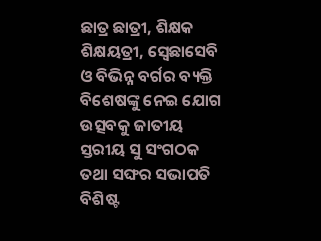ଛାତ୍ର ଛାତ୍ରୀ, ଶିକ୍ଷକ ଶିକ୍ଷୟତ୍ରୀ, ସ୍ଵେଛାସେବି ଓ ବିଭିନ୍ନ ବର୍ଗର ବ୍ୟକ୍ତି ବିଶେଷଙ୍କୁ ନେଇ ଯୋଗ ଉତ୍ସବକୁ ଜାତୀୟ ସ୍ତରୀୟ ସୁ ସଂଗଠକ ତଥା ସଙ୍ଘର ସଭାପତି ବିଶିଷ୍ଟ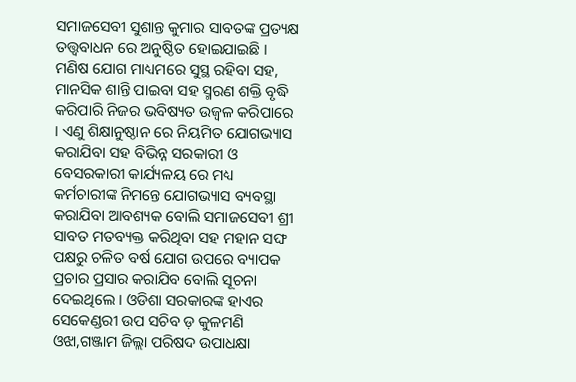ସମାଜସେବୀ ସୁଶାନ୍ତ କୁମାର ସାବତଙ୍କ ପ୍ରତ୍ୟକ୍ଷ ତତ୍ତ୍ୱବାଧନ ରେ ଅନୁଷ୍ଠିତ ହୋଇଯାଇଛି । ମଣିଷ ଯୋଗ ମାଧ୍ୟମରେ ସୁସ୍ଥ ରହିବା ସହ, ମାନସିକ ଶାନ୍ତି ପାଇବା ସହ ସ୍ମରଣ ଶକ୍ତି ବୃଦ୍ଧି କରିପାରି ନିଜର ଭବିଷ୍ୟତ ଉଜ୍ବଳ କରିପାରେ । ଏଣୁ ଶିକ୍ଷାନୁଷ୍ଠାନ ରେ ନିୟମିତ ଯୋଗଭ୍ୟାସ କରାଯିବା ସହ ବିଭିନ୍ନ ସରକାରୀ ଓ ବେସରକାରୀ କାର୍ଯ୍ୟଳୟ ରେ ମଧ୍ୟ କର୍ମଚାରୀଙ୍କ ନିମନ୍ତେ ଯୋଗଭ୍ୟାସ ବ୍ୟବସ୍ଥା କରାଯିବା ଆବଶ୍ୟକ ବୋଲି ସମାଜସେବୀ ଶ୍ରୀ ସାବତ ମତବ୍ୟକ୍ତ କରିଥିବା ସହ ମହାନ ସଙ୍ଘ ପକ୍ଷରୁ ଚଳିତ ବର୍ଷ ଯୋଗ ଉପରେ ବ୍ୟାପକ ପ୍ରଚାର ପ୍ରସାର କରାଯିବ ବୋଲି ସୂଚନା ଦେଇଥିଲେ । ଓଡିଶା ସରକାରଙ୍କ ହାଏର ସେକେଣ୍ଡରୀ ଉପ ସଚିବ ଡ଼ କୁଳମଣି ଓଝା,ଗଞ୍ଜାମ ଜିଲ୍ଲା ପରିଷଦ ଉପାଧକ୍ଷା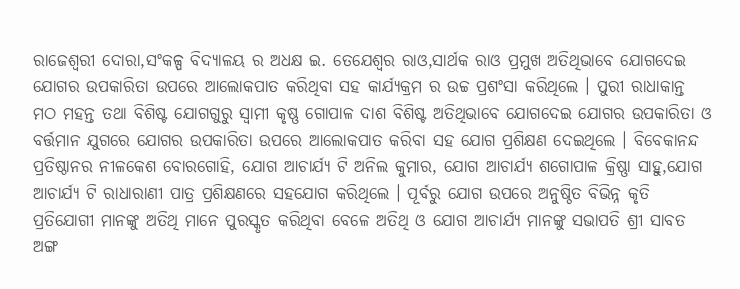ରାଜେଶ୍ୱରୀ ଦୋରା,ସଂକଳ୍ପ ବିଦ୍ୟାଳୟ ର ଅଧକ୍ଷ ଇ. ତେଯେଶ୍ୱର ରାଓ,ସାର୍ଥକ ରାଓ ପ୍ରମୁଖ ଅତିଥିଭାବେ ଯୋଗଦେଇ ଯୋଗର ଉପକାରିତା ଉପରେ ଆଲୋକପାତ କରିଥିବା ସହ କାର୍ଯ୍ୟକ୍ରମ ର ଉଚ୍ଚ ପ୍ରଶଂସା କରିଥିଲେ । ପୁରୀ ରାଧାକାନ୍ତ ମଠ ମହନ୍ତ ତଥା ବିଶିଷ୍ଟ ଯୋଗଗୁରୁ ସ୍ୱାମୀ କୃଷ୍ଣ ଗୋପାଳ ଦାଶ ବିଶିଷ୍ଟ ଅତିଥିଭାବେ ଯୋଗଦେଇ ଯୋଗର ଉପକାରିତା ଓ ବର୍ତ୍ତମାନ ଯୁଗରେ ଯୋଗର ଉପକାରିତା ଉପରେ ଆଲୋକପାତ କରିବା ସହ ଯୋଗ ପ୍ରଶିକ୍ଷଣ ଦେଇଥିଲେ । ବିବେକାନନ୍ଦ ପ୍ରତିଷ୍ଠାନର ନୀଳକେଶ ବୋରଗୋହି, ଯୋଗ ଆଚାର୍ଯ୍ୟ ଟି ଅନିଲ କୁମାର, ଯୋଗ ଆଚାର୍ଯ୍ୟ ଶଗୋପାଳ କ୍ରିଷ୍ଣା ସାହୁ,ଯୋଗ ଆଚାର୍ଯ୍ଯ ଟି ରାଧାରାଣୀ ପାତ୍ର ପ୍ରଶିକ୍ଷଣରେ ସହଯୋଗ କରିଥିଲେ । ପୂର୍ବରୁ ଯୋଗ ଉପରେ ଅନୁଷ୍ଠିତ ବିଭିନ୍ନ କୃତି ପ୍ରତିଯୋଗୀ ମାନଙ୍କୁ ଅତିଥି ମାନେ ପୁରସ୍କୃତ କରିଥିବା ବେଳେ ଅତିଥି ଓ ଯୋଗ ଆଚାର୍ଯ୍ୟ ମାନଙ୍କୁ ସଭାପତି ଶ୍ରୀ ସାବତ ଅଙ୍ଗ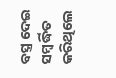ବସ୍ତ୍ର ଦେଇ ସମ୍ବର୍ଦ୍ଧିତ କରିଥିଲେ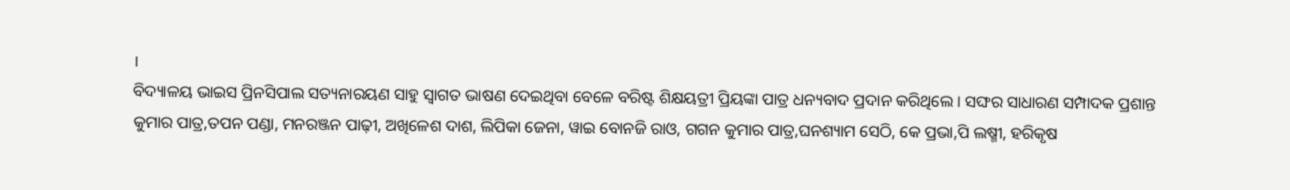।
ବିଦ୍ୟାଳୟ ଭାଇସ ପ୍ରିନସିପାଲ ସତ୍ୟନାରୟଣ ସାହୁ ସ୍ୱାଗତ ଭାଷଣ ଦେଇଥିବା ବେଳେ ବରିଷ୍ଟ ଶିକ୍ଷୟତ୍ରୀ ପ୍ରିୟଙ୍କା ପାତ୍ର ଧନ୍ୟବାଦ ପ୍ରଦାନ କରିଥିଲେ । ସଙ୍ଘର ସାଧାରଣ ସମ୍ପାଦକ ପ୍ରଶାନ୍ତ କୁମାର ପାତ୍ର,ତପନ ପଣ୍ଡା, ମନରଞ୍ଜନ ପାଢ଼ୀ, ଅଖିଳେଶ ଦାଶ, ଲିପିକା ଜେନା, ୱାଇ ବୋନଜି ରାଓ, ଗଗନ କୁମାର ପାତ୍ର,ଘନଶ୍ୟାମ ସେଠି, କେ ପ୍ରଭା,ପି ଲଷ୍ମୀ, ହରିକୃଷ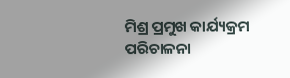ମିଶ୍ର ପ୍ରମୁଖ କାର୍ଯ୍ୟକ୍ରମ ପରିଚାଳନା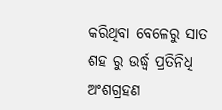କରିଥିବା ବେଳେରୁ ସାତ ଶହ ରୁ ଉର୍ଦ୍ଧ୍ବ ପ୍ରତିନିଧି ଅଂଶଗ୍ରହଣ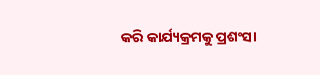କରି କାର୍ଯ୍ୟକ୍ରମକୁ ପ୍ରଶଂସା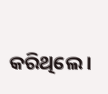କରିଥିଲେ ।